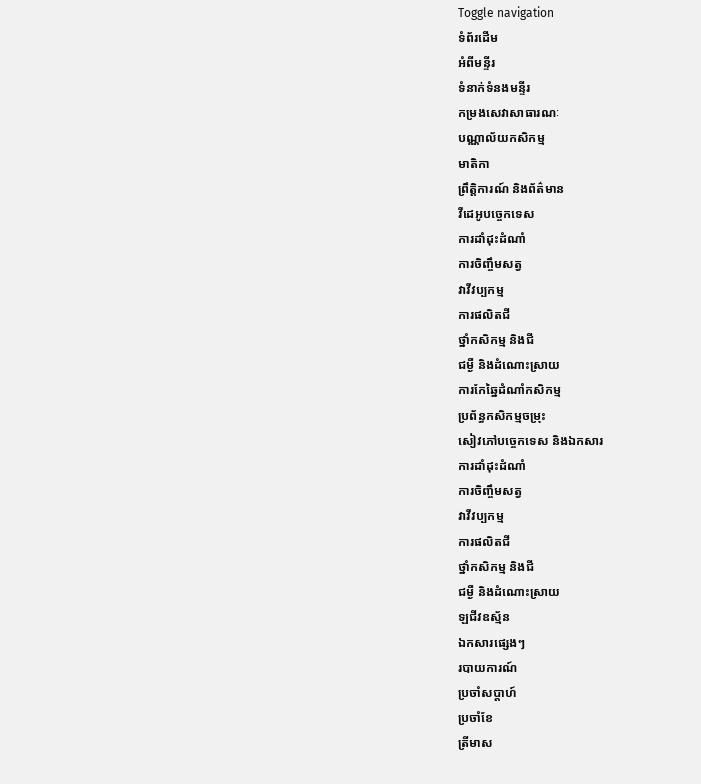Toggle navigation
ទំព័រដើម
អំពីមន្ទីរ
ទំនាក់ទំនងមន្ទីរ
កម្រងសេវាសាធារណៈ
បណ្ណាល័យកសិកម្ម
មាតិកា
ព្រឹត្តិការណ៍ និងព័ត៌មាន
វីដេអូបច្ចេកទេស
ការដាំដុះដំណាំ
ការចិញ្ចឹមសត្វ
វាវីវប្បកម្ម
ការផលិតជី
ថ្នាំកសិកម្ម និងជី
ជម្ងឺ និងដំណោះស្រាយ
ការកែឆ្នៃដំណាំកសិកម្ម
ប្រព័ន្ធកសិកម្មចម្រុះ
សៀវភៅបច្ចេកទេស និងឯកសារ
ការដាំដុះដំណាំ
ការចិញ្ចឹមសត្វ
វាវីវប្បកម្ម
ការផលិតជី
ថ្នាំកសិកម្ម និងជី
ជម្ងឺ និងដំណោះស្រាយ
ឡជីវឧស្ម័ន
ឯកសារផ្សេងៗ
របាយការណ៍
ប្រចាំសប្តាហ៍
ប្រចាំខែ
ត្រីមាស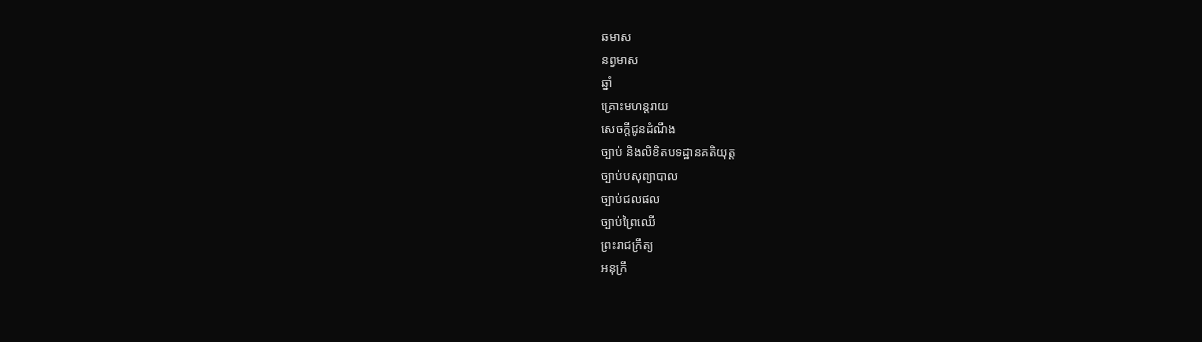ឆមាស
នព្វមាស
ឆ្នាំ
គ្រោះមហន្តរាយ
សេចក្តីជូនដំណឹង
ច្បាប់ និងលិខិតបទដ្ឋានគតិយុត្ត
ច្បាប់បសុព្យាបាល
ច្បាប់ជលផល
ច្បាប់ព្រៃឈើ
ព្រះរាជក្រឹត្យ
អនុក្រឹ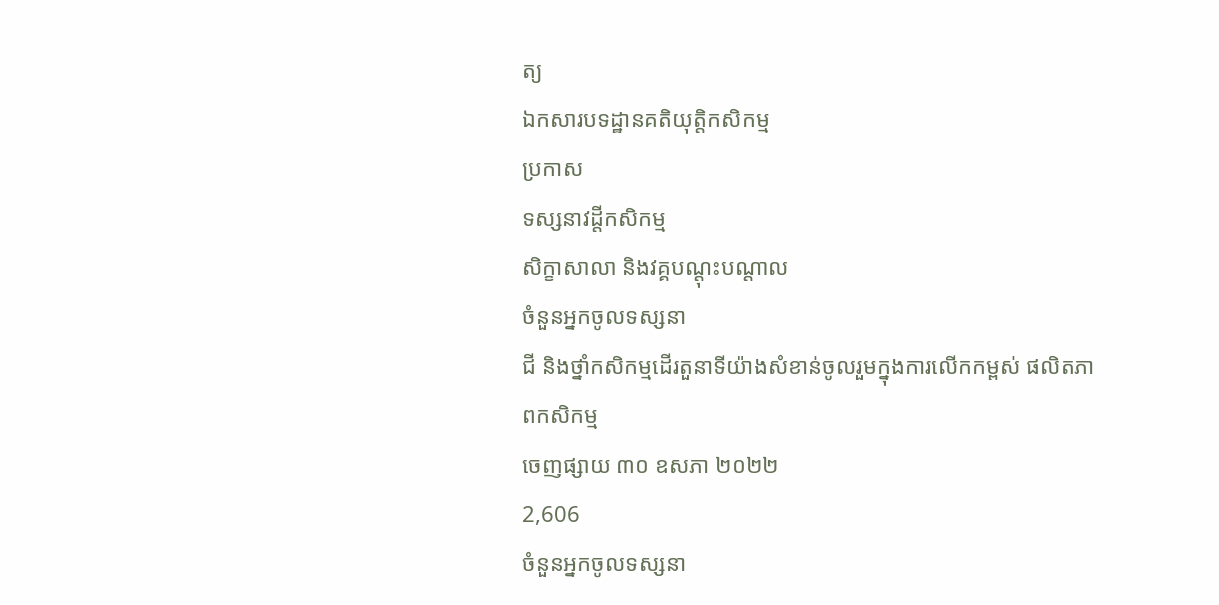ត្យ
ឯកសារបទដ្ឋានគតិយុត្តិកសិកម្ម
ប្រកាស
ទស្សនាវដ្តីកសិកម្ម
សិក្ខាសាលា និងវគ្គបណ្ដុះបណ្ដាល
ចំនួនអ្នកចូលទស្សនា
ជី និងថ្នាំកសិកម្មដើរតួនាទីយ៉ាងសំខាន់ចូលរួមក្នុងការលើកកម្ពស់ ផលិតភាពកសិកម្ម
ចេញផ្សាយ ៣០ ឧសភា ២០២២
2,606
ចំនួនអ្នកចូលទស្សនា